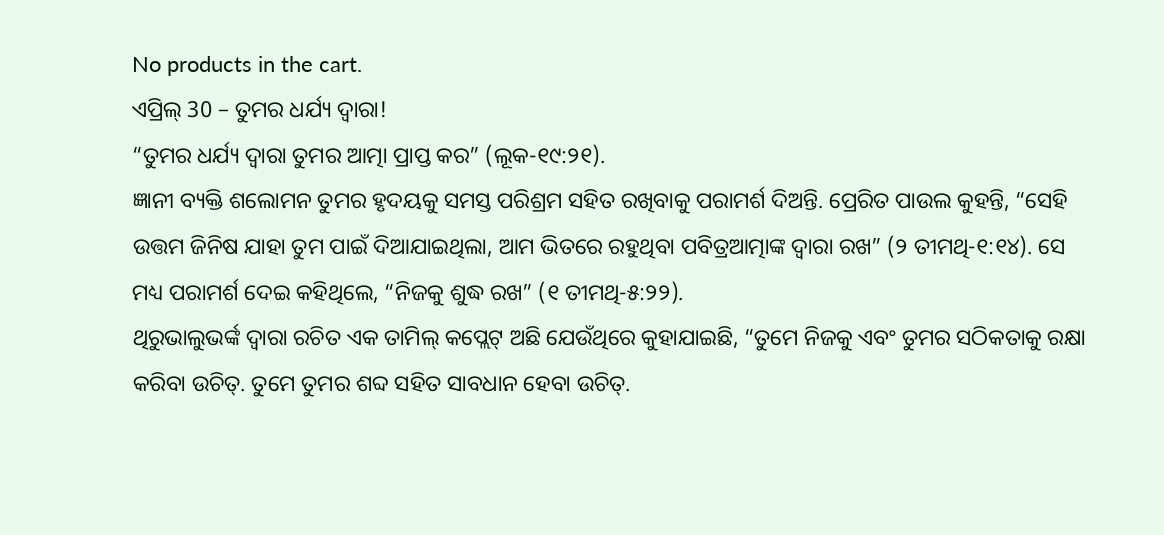No products in the cart.
ଏପ୍ରିଲ୍ 30 – ତୁମର ଧର୍ଯ୍ୟ ଦ୍ୱାରା!
“ତୁମର ଧର୍ଯ୍ୟ ଦ୍ୱାରା ତୁମର ଆତ୍ମା ପ୍ରାପ୍ତ କର” (ଲୂକ-୧୯:୨୧).
ଜ୍ଞାନୀ ବ୍ୟକ୍ତି ଶଲୋମନ ତୁମର ହୃଦୟକୁ ସମସ୍ତ ପରିଶ୍ରମ ସହିତ ରଖିବାକୁ ପରାମର୍ଶ ଦିଅନ୍ତି. ପ୍ରେରିତ ପାଉଲ କୁହନ୍ତି, “ସେହି ଉତ୍ତମ ଜିନିଷ ଯାହା ତୁମ ପାଇଁ ଦିଆଯାଇଥିଲା, ଆମ ଭିତରେ ରହୁଥିବା ପବିତ୍ରଆତ୍ମାଙ୍କ ଦ୍ୱାରା ରଖ” (୨ ତୀମଥି-୧:୧୪). ସେ ମଧ୍ୟ ପରାମର୍ଶ ଦେଇ କହିଥିଲେ, “ନିଜକୁ ଶୁଦ୍ଧ ରଖ” (୧ ତୀମଥି-୫:୨୨).
ଥିରୁଭାଲୁଭର୍ଙ୍କ ଦ୍ୱାରା ରଚିତ ଏକ ତାମିଲ୍ କପ୍ଲେଟ୍ ଅଛି ଯେଉଁଥିରେ କୁହାଯାଇଛି, “ତୁମେ ନିଜକୁ ଏବଂ ତୁମର ସଠିକତାକୁ ରକ୍ଷା କରିବା ଉଚିତ୍. ତୁମେ ତୁମର ଶବ୍ଦ ସହିତ ସାବଧାନ ହେବା ଉଚିତ୍.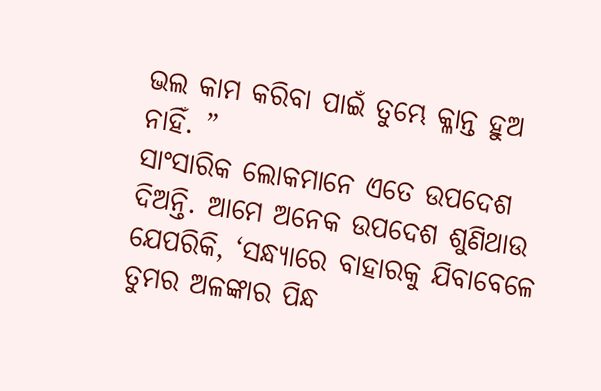ଭଲ କାମ କରିବା ପାଇଁ ତୁମ୍ଭେ କ୍ଳାନ୍ତ ହୁଅ ନାହିଁ. ”
ସାଂସାରିକ ଲୋକମାନେ ଏତେ ଉପଦେଶ ଦିଅନ୍ତି. ଆମେ ଅନେକ ଉପଦେଶ ଶୁଣିଥାଉ ଯେପରିକି, ‘ସନ୍ଧ୍ୟାରେ ବାହାରକୁ ଯିବାବେଳେ ତୁମର ଅଳଙ୍କାର ପିନ୍ଧ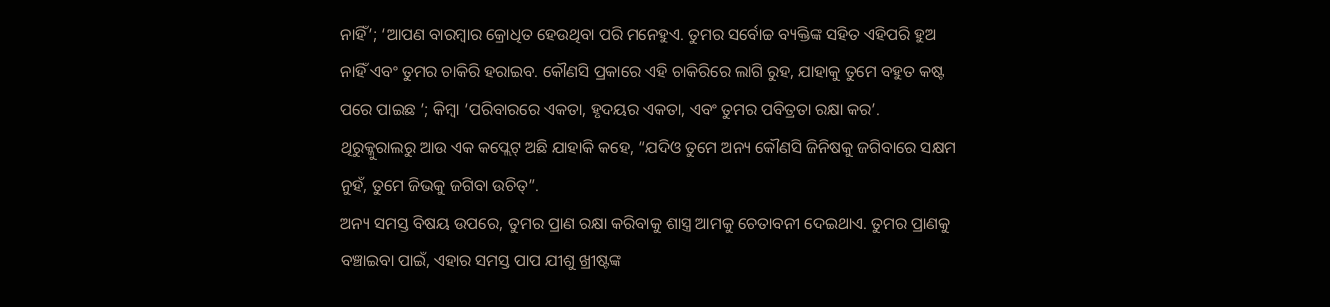ନାହିଁ’; ‘ଆପଣ ବାରମ୍ବାର କ୍ରୋଧିତ ହେଉଥିବା ପରି ମନେହୁଏ. ତୁମର ସର୍ବୋଚ୍ଚ ବ୍ୟକ୍ତିଙ୍କ ସହିତ ଏହିପରି ହୁଅ ନାହିଁ ଏବଂ ତୁମର ଚାକିରି ହରାଇବ. କୌଣସି ପ୍ରକାରେ ଏହି ଚାକିରିରେ ଲାଗି ରୁହ, ଯାହାକୁ ତୁମେ ବହୁତ କଷ୍ଟ ପରେ ପାଇଛ ’; କିମ୍ବା ‘ପରିବାରରେ ଏକତା, ହୃଦୟର ଏକତା, ଏବଂ ତୁମର ପବିତ୍ରତା ରକ୍ଷା କର’.
ଥିରୁକ୍କୁରାଲରୁ ଆଉ ଏକ କପ୍ଲେଟ୍ ଅଛି ଯାହାକି କହେ, “ଯଦିଓ ତୁମେ ଅନ୍ୟ କୌଣସି ଜିନିଷକୁ ଜଗିବାରେ ସକ୍ଷମ ନୁହଁ, ତୁମେ ଜିଭକୁ ଜଗିବା ଉଚିତ୍”.
ଅନ୍ୟ ସମସ୍ତ ବିଷୟ ଉପରେ, ତୁମର ପ୍ରାଣ ରକ୍ଷା କରିବାକୁ ଶାସ୍ତ୍ର ଆମକୁ ଚେତାବନୀ ଦେଇଥାଏ. ତୁମର ପ୍ରାଣକୁ ବଞ୍ଚାଇବା ପାଇଁ, ଏହାର ସମସ୍ତ ପାପ ଯୀଶୁ ଖ୍ରୀଷ୍ଟଙ୍କ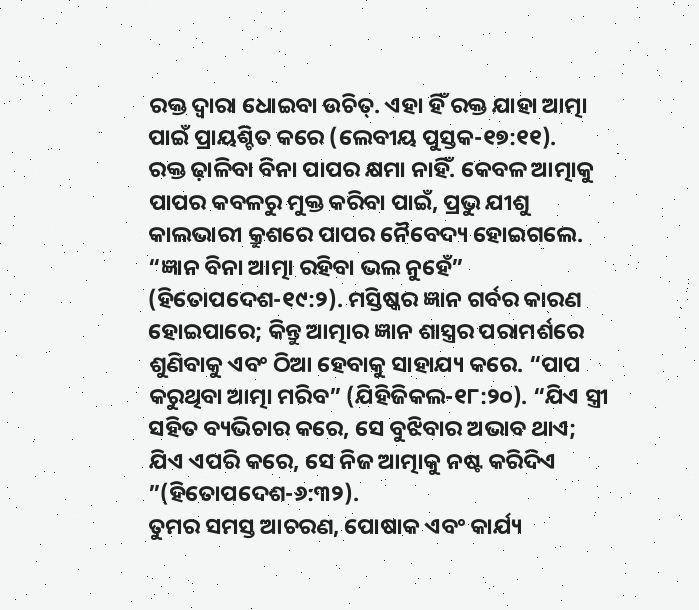ରକ୍ତ ଦ୍ୱାରା ଧୋଇବା ଉଚିତ୍. ଏହା ହିଁ ରକ୍ତ ଯାହା ଆତ୍ମା ପାଇଁ ପ୍ରାୟଶ୍ଚିତ କରେ (ଲେବୀୟ ପୁସ୍ତକ-୧୭:୧୧).
ରକ୍ତ ଢ଼ାଳିବା ବିନା ପାପର କ୍ଷମା ନାହିଁ. କେବଳ ଆତ୍ମାକୁ ପାପର କବଳରୁ ମୁକ୍ତ କରିବା ପାଇଁ, ପ୍ରଭୁ ଯୀଶୁ କାଲଭାରୀ କ୍ରୁଶରେ ପାପର ନୈବେଦ୍ୟ ହୋଇଗଲେ.
“ଜ୍ଞାନ ବିନା ଆତ୍ମା ରହିବା ଭଲ ନୁହେଁ” (ହିତୋପଦେଶ-୧୯:୨). ମସ୍ତିଷ୍କର ଜ୍ଞାନ ଗର୍ବର କାରଣ ହୋଇପାରେ; କିନ୍ତୁ ଆତ୍ମାର ଜ୍ଞାନ ଶାସ୍ତ୍ରର ପରାମର୍ଶରେ ଶୁଣିବାକୁ ଏବଂ ଠିଆ ହେବାକୁ ସାହାଯ୍ୟ କରେ. “ପାପ କରୁଥିବା ଆତ୍ମା ମରିବ” (ଯିହିଜିକଲ-୧୮:୨୦). “ଯିଏ ସ୍ତ୍ରୀ ସହିତ ବ୍ୟଭିଚାର କରେ, ସେ ବୁଝିବାର ଅଭାବ ଥାଏ; ଯିଏ ଏପରି କରେ, ସେ ନିଜ ଆତ୍ମାକୁ ନଷ୍ଟ କରିଦିଏ ”(ହିତୋପଦେଶ-୬:୩୨).
ତୁମର ସମସ୍ତ ଆଚରଣ, ପୋଷାକ ଏବଂ କାର୍ଯ୍ୟ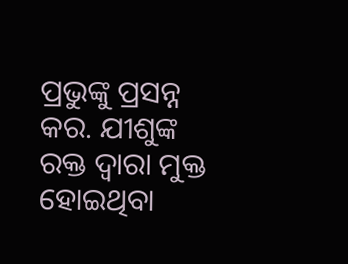ପ୍ରଭୁଙ୍କୁ ପ୍ରସନ୍ନ କର. ଯୀଶୁଙ୍କ ରକ୍ତ ଦ୍ୱାରା ମୁକ୍ତ ହୋଇଥିବା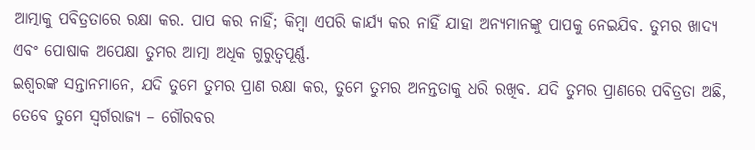ଆତ୍ମାକୁ ପବିତ୍ରତାରେ ରକ୍ଷା କର. ପାପ କର ନାହିଁ; କିମ୍ବା ଏପରି କାର୍ଯ୍ୟ କର ନାହିଁ ଯାହା ଅନ୍ୟମାନଙ୍କୁ ପାପକୁ ନେଇଯିବ. ତୁମର ଖାଦ୍ୟ ଏବଂ ପୋଷାକ ଅପେକ୍ଷା ତୁମର ଆତ୍ମା ଅଧିକ ଗୁରୁତ୍ୱପୂର୍ଣ୍ଣ.
ଇଶ୍ବରଙ୍କ ସନ୍ତାନମାନେ, ଯଦି ତୁମେ ତୁମର ପ୍ରାଣ ରକ୍ଷା କର, ତୁମେ ତୁମର ଅନନ୍ତତାକୁ ଧରି ରଖିବ. ଯଦି ତୁମର ପ୍ରାଣରେ ପବିତ୍ରତା ଅଛି, ତେବେ ତୁମେ ସ୍ୱର୍ଗରାଜ୍ୟ – ଗୌରବର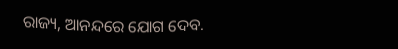ରାଜ୍ୟ, ଆନନ୍ଦରେ ଯୋଗ ଦେବ.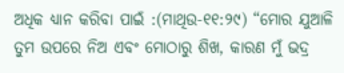ଅଧିକ ଧ୍ୟାନ କରିବା ପାଇଁ :(ମାଥିଉ-୧୧:୨୯) “ମୋର ଯୁଆଳି ତୁମ ଉପରେ ନିଅ ଏବଂ ମୋଠାରୁ ଶିଖ, କାରଣ ମୁଁ ଭଦ୍ର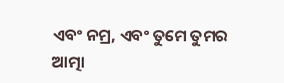ଏବଂ ନମ୍ର, ଏବଂ ତୁମେ ତୁମର ଆତ୍ମା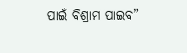ପାଇଁ ବିଶ୍ରାମ ପାଇବ”